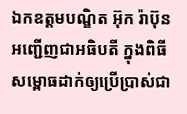ឯកឧត្ដមបណ្ឌិត អ៊ុក រ៉ាប៊ុន អញ្ជើញជាអធិបតី ក្នុងពិធីសម្ពោធដាក់ឲ្យប្រើប្រាស់ជា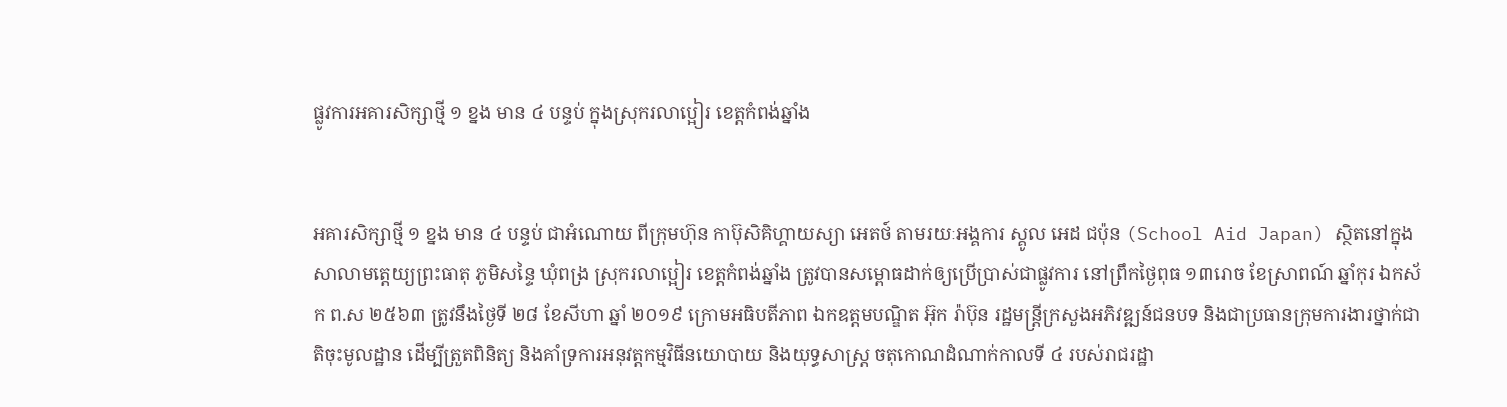ផ្លូវការអគារសិក្សាថ្មី ១ ខ្នង មាន ៤ បន្ទប់ ក្នុងស្រុករលាប្អៀរ ខេត្តកំពង់ឆ្នាំង


អគារសិក្សាថ្មី ១ ខ្នង មាន ៤ បន្ទប់ ជាអំណោយ ពីក្រុមហ៊ុន កាប៊ុសិគិហ្គាយស្យា អេតថ៍ តាមរយៈអង្គការ ស្គូល អេដ ជប៉ុន (School Aid Japan) ស្ថិតនៅក្នុងសាលាមត្តេយ្យព្រះធាតុ ភូមិសន្ទៃ ឃុំពង្រ ស្រុករលាប្អៀរ ខេត្តកំពង់ឆ្នាំង ត្រូវបានសម្ពោធដាក់ឲ្យប្រើប្រាស់ជាផ្លូវការ នៅព្រឹកថ្ងៃពុធ ១៣រោច ខែស្រាពណ៍ ឆ្នាំកុរ ឯកស័ក ព.ស ២៥៦៣ ត្រូវនឹងថ្ងៃទី ២៨ ខែសីហា ឆ្នាំ ២០១៩ ក្រោមអធិបតីភាព ឯកឧត្ដមបណ្ឌិត អ៊ុក រ៉ាប៊ុន រដ្ឋមន្រ្ដីក្រសួងអភិវឌ្ឍន៍ជនបទ និងជាប្រធានក្រុមការងារថ្នាក់ជាតិចុះមូលដ្ឋាន ដើម្បីត្រួតពិនិត្យ និងគាំទ្រការអនុវត្តកម្មវិធីនយោបាយ និងយុទ្ធសាស្រ្ដ ចតុកោណដំណាក់កាលទី ៤ របស់រាជរដ្ឋា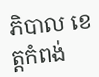ភិបាល ខេត្តកំពង់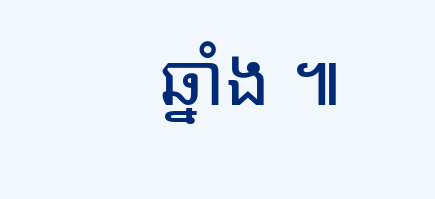ឆ្នាំង ៕